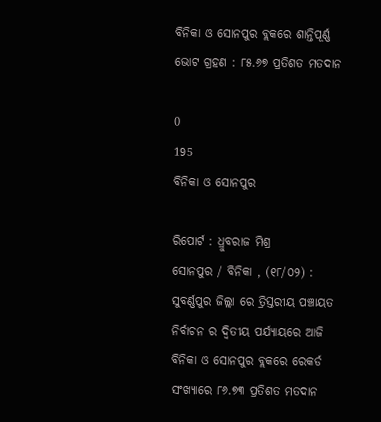ବିନିକା ଓ ସୋନପୁର ବ୍ଲକରେ ଶାନ୍ତିପୂର୍ଣ୍ଣ ଭୋଟ ଗ୍ରହଣ : ୮୫.୬୭ ପ୍ରତିଶତ ମତଦାନ

0
195
ବିନିକା ଓ ସୋନପୁର

ରିପୋର୍ଟ : ଧ୍ରୁବରାଜ ମିଶ୍ର
ସୋନପୁର / ବିନିକା , (୧୮/୦୨) : ସୁବର୍ଣ୍ଣପୁର ଜିଲ୍ଲା ରେ ତ୍ରିସ୍ତରୀୟ ପଞ୍ଚାୟତ ନିର୍ବାଚନ ର ଦ୍ଵିତୀୟ ପର୍ଯ୍ୟାୟରେ ଆଜି ବିନିକା ଓ ସୋନପୁର ବ୍ଲକରେ ରେକର୍ଡ ସଂଖ୍ୟାରେ ୮୬.୭୩ ପ୍ରତିଶତ ମତଦାନ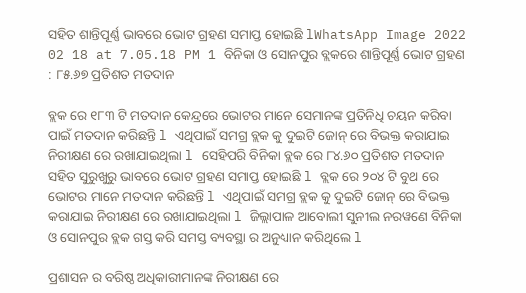ସହିତ ଶାନ୍ତିପୂର୍ଣ୍ଣ ଭାବରେ ଭୋଟ ଗ୍ରହଣ ସମାପ୍ତ ହୋଇଛି lWhatsApp Image 2022 02 18 at 7.05.18 PM 1 ବିନିକା ଓ ସୋନପୁର ବ୍ଲକରେ ଶାନ୍ତିପୂର୍ଣ୍ଣ ଭୋଟ ଗ୍ରହଣ : ୮୫.୬୭ ପ୍ରତିଶତ ମତଦାନ

ବ୍ଲକ ରେ ୧୮୩ ଟି ମତଦାନ କେନ୍ଦ୍ରରେ ଭୋଟର ମାନେ ସେମାନଙ୍କ ପ୍ରତିନିଧି ଚୟନ କରିବା ପାଇଁ ମତଦାନ କରିଛନ୍ତି l ଏଥିପାଇଁ ସମଗ୍ର ବ୍ଲକ କୁ ଦୁଇଟି ଜୋନ୍ ରେ ବିଭକ୍ତ କରାଯାଇ ନିରୀକ୍ଷଣ ରେ ରଖାଯାଇଥିଲା l ସେହିପରି ବିନିକା ବ୍ଲକ ରେ ୮୪.୬୦ ପ୍ରତିଶତ ମତଦାନ ସହିତ ସୁରୁଖୁରୁ ଭାବରେ ଭୋଟ ଗ୍ରହଣ ସମାପ୍ତ ହୋଇଛି l ବ୍ଲକ ରେ ୨୦୪ ଟି ବୁଥ ରେ ଭୋଟର ମାନେ ମତଦାନ କରିଛନ୍ତି l ଏଥିପାଇଁ ସମଗ୍ର ବ୍ଲକ କୁ ଦୁଇଟି ଜୋନ୍ ରେ ବିଭକ୍ତ କରାଯାଇ ନିରୀକ୍ଷଣ ରେ ରଖାଯାଇଥିଲା l ଜିଲ୍ଲାପାଳ ଆବୋଲୀ ସୁନୀଲ ନରୱଣେ ବିନିକା ଓ ସୋନପୁର ବ୍ଲକ ଗସ୍ତ କରି ସମସ୍ତ ବ୍ୟବସ୍ଥା ର ଅନୁଧ୍ୟାନ କରିଥିଲେ l

ପ୍ରଶାସନ ର ବରିଷ୍ଠ ଅଧିକାରୀମାନଙ୍କ ନିରୀକ୍ଷଣ ରେ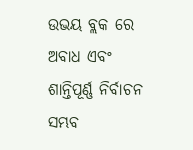ଉଭୟ ବ୍ଲକ ରେ ଅବାଧ ଏବଂ ଶାନ୍ତିପୂର୍ଣ୍ଣ ନିର୍ବାଚନ ସମ୍ଭବ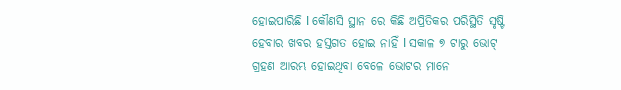ହୋଇପାରିଛି l କୌଣସି ସ୍ଥାନ ରେ କିଛି ଅପ୍ରିତିକର ପରିସ୍ଥିତି ସୃଷ୍ଟି ହେବାର ଖବର ହସ୍ତଗତ ହୋଇ ନାହିଁ l ସକାଳ ୭ ଟାରୁ ଭୋଟ୍ ଗ୍ରହଣ ଆରମ୍ଭ ହୋଇଥିବା ବେଳେ ଭୋଟର ମାନେ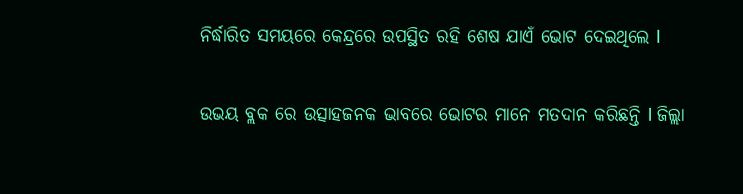ନିର୍ଦ୍ଧାରିତ ସମୟରେ କେନ୍ଦ୍ରରେ ଉପସ୍ଥିତ ରହି ଶେଷ ଯାଏଁ ଭୋଟ ଦେଇଥିଲେ l

ଉଭୟ ବ୍ଲକ ରେ ଉତ୍ସାହଜନକ ଭାବରେ ଭୋଟର ମାନେ ମତଦାନ କରିଛନ୍ତି l ଜିଲ୍ଲା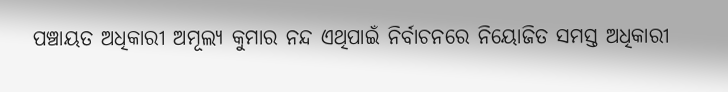ପଞ୍ଚାୟତ ଅଧିକାରୀ ଅମୂଲ୍ୟ କୁମାର ନନ୍ଦ ଏଥିପାଇଁ ନିର୍ବାଚନରେ ନିୟୋଜିତ ସମସ୍ତ ଅଧିକାରୀ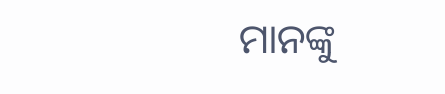ମାନଙ୍କୁ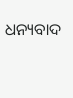ଧନ୍ୟବାଦ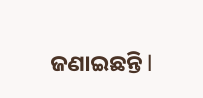ଜଣାଇଛନ୍ତି l